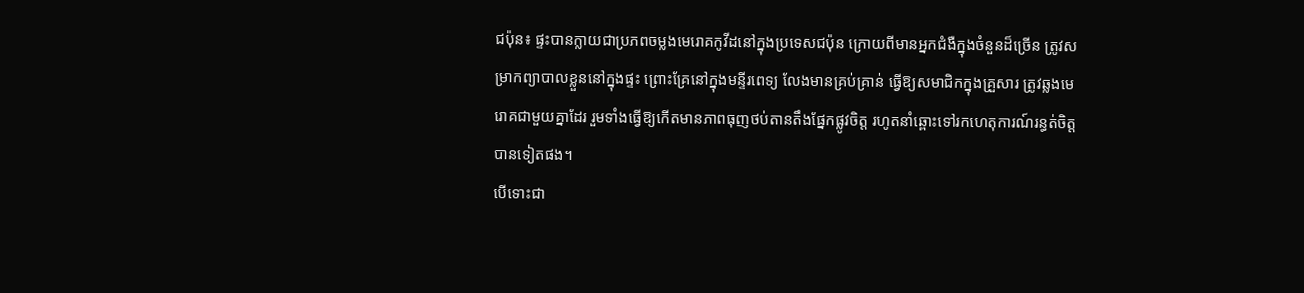ជប៉ុន៖ ផ្ទះបានក្លាយជាប្រភពចម្លងមេរោគកូវីដនៅក្នុងប្រទេសជប៉ុន ក្រោយពីមានអ្នកជំងឺក្នុងចំនួនដ៏ច្រើន ត្រូវសម្រាកព្យាបាលខ្លួននៅក្នុងផ្ទះ ព្រោះគ្រែនៅក្នុងមន្ទីរពេទ្យ លែងមានគ្រប់គ្រាន់ ធ្វើឱ្យសមាជិកក្នុងគ្រួសារ ត្រូវឆ្លងមេរោគជាមួយគ្នាដែរ រួមទាំងធ្វើឱ្យកើតមានភាពធុញថប់តានតឹងផ្នែកផ្លូវចិត្ត រហូតនាំឆ្ពោះទៅរកហេតុការណ៍រន្ធត់ចិត្តបានទៀតផង។
បើទោះជា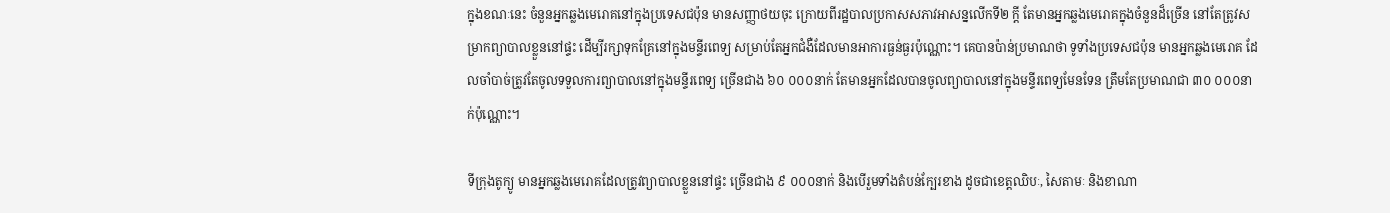ក្នុងខណៈនេះ ចំនួនអ្នកឆ្លងមេរោគនៅក្នុងប្រទេសជប៉ុន មានសញ្ញាថយចុះ ក្រោយពីរដ្ឋបាលប្រកាសសភាវអាសន្នលើកទី២ ក្ដី តែមានអ្នកឆ្លងមេរោគក្នុងចំនួនដ៏ច្រើន នៅតែត្រូវសម្រាកព្យាបាលខ្លួននៅផ្ទះ ដើម្បីរក្សាទុកគ្រែនៅក្នុងមន្ទីរពេទ្យ សម្រាប់តែអ្នកជំងឺដែលមានអាការធ្ងន់ធ្ងរប៉ុណ្ណោះ។ គេបានប៉ាន់ប្រមាណថា ទូទាំងប្រទេសជប៉ុន មានអ្នកឆ្លងមេរោគ ដែលចាំបាច់ត្រូវតែចូលទទួលការព្យាបាលនៅក្នុងមន្ទីរពេទ្យ ច្រើនជាង ៦០ ០០០នាក់ តែមានអ្នកដែលបានចូលព្យាបាលនៅក្នុងមន្ទីរពេទ្យមែនទែន ត្រឹមតែប្រមាណជា ៣០ ០០០នាក់ប៉ុណ្ណោះ។

ទីក្រុងតូក្យូ មានអ្នកឆ្លងមេរោគដែលត្រូវព្យាបាលខ្លួននៅផ្ទះ ច្រើនជាង ៩ ០០០នាក់ និងបើរួមទាំងតំបន់ក្បែរខាង ដូចជាខេត្តឈិបៈ, សៃតាមៈ និងខាណា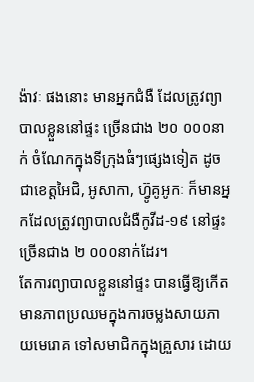ង៉ាវៈ ផងនោះ មានអ្នកជំងឺ ដែលត្រូវព្យាបាលខ្លួននៅផ្ទះ ច្រើនជាង ២០ ០០០នាក់ ចំណែកក្នុងទីក្រុងធំៗផ្សេងទៀត ដូចជាខេត្តអៃជិ, អូសាកា, ហ្វ៊ូគូអូកៈ ក៏មានអ្នកដែលត្រូវព្យាបាលជំងឺកូវីដ-១៩ នៅផ្ទះ ច្រើនជាង ២ ០០០នាក់ដែរ។
តែការព្យាបាលខ្លួននៅផ្ទះ បានធ្វើឱ្យកើតមានភាពប្រឈមក្នុងការចម្លងសាយភាយមេរោគ ទៅសមាជិកក្នុងគ្រួសារ ដោយ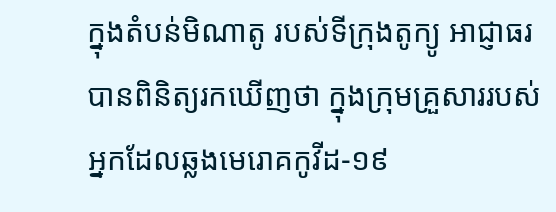ក្នុងតំបន់មិណាតូ របស់ទីក្រុងតូក្យូ អាជ្ញាធរបានពិនិត្យរកឃើញថា ក្នុងក្រុមគ្រួសាររបស់អ្នកដែលឆ្លងមេរោគកូវីដ-១៩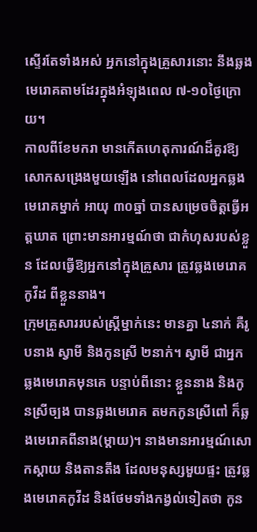ស្ទើរតែទាំងអស់ អ្នកនៅក្នុងគ្រួសារនោះ នឹងឆ្លងមេរោគតាមដែរក្នុងអំឡុងពេល ៧-១០ថ្ងៃក្រោយ។
កាលពីខែមករា មានកើតហេតុការណ៍ដ៏គួរឱ្យសោកសង្រេងមួយឡើង នៅពេលដែលអ្នកឆ្លងមេរោគម្នាក់ អាយុ ៣០ឆ្នាំ បានសម្រេចចិត្តធ្វើអត្តឃាត ព្រោះមានអារម្មណ៍ថា ជាកំហុសរបស់ខ្លួន ដែលធ្វើឱ្យអ្នកនៅក្នុងគ្រួសារ ត្រូវឆ្លងមេរោគកូវីដ ពីខ្លួននាង។
ក្រុមគ្រួសាររបស់ស្ត្រីម្នាក់នេះ មានគ្នា ៤នាក់ គឺរូបនាង ស្វាមី និងកូនស្រី ២នាក់។ ស្វាមី ជាអ្នកឆ្លងមេរោគមុនគេ បន្ទាប់ពីនោះ ខ្លួននាង និងកូនស្រីច្បង បានឆ្លងមេរោគ តមកកូនស្រីពៅ ក៏ឆ្លងមេរោគពីនាង(ម្ដាយ)។ នាងមានអារម្មណ៍សោកស្ដាយ និងតានតឹង ដែលមនុស្សមួយផ្ទះ ត្រូវឆ្លងមេរោគកូវីដ និងថែមទាំងកង្វល់ទៀតថា កូន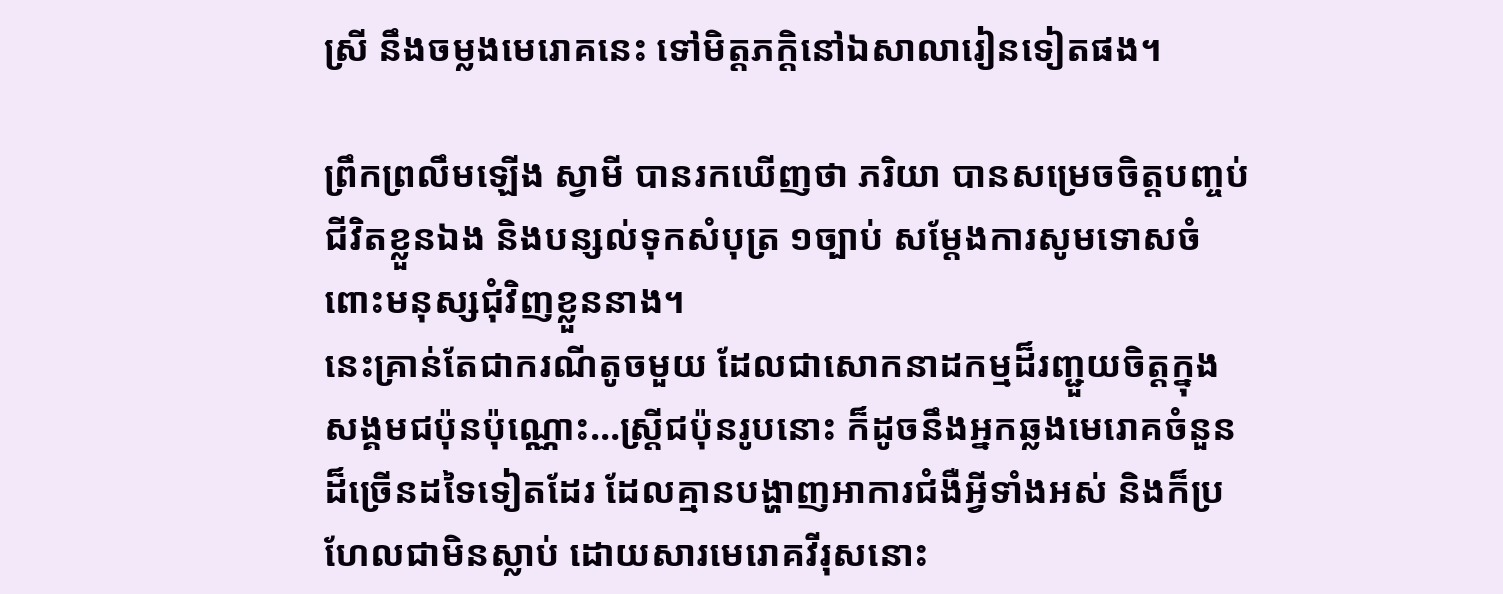ស្រី នឹងចម្លងមេរោគនេះ ទៅមិត្តភក្តិនៅឯសាលារៀនទៀតផង។

ព្រឹកព្រលឹមឡើង ស្វាមី បានរកឃើញថា ភរិយា បានសម្រេចចិត្តបញ្ចប់ជីវិតខ្លួនឯង និងបន្សល់ទុកសំបុត្រ ១ច្បាប់ សម្ដែងការសូមទោសចំពោះមនុស្សជុំវិញខ្លួននាង។
នេះគ្រាន់តែជាករណីតូចមួយ ដែលជាសោកនាដកម្មដ៏រញ្ជួយចិត្តក្នុងសង្គមជប៉ុនប៉ុណ្ណោះ…ស្ត្រីជប៉ុនរូបនោះ ក៏ដូចនឹងអ្នកឆ្លងមេរោគចំនួនដ៏ច្រើនដទៃទៀតដែរ ដែលគ្មានបង្ហាញអាការជំងឺអ្វីទាំងអស់ និងក៏ប្រហែលជាមិនស្លាប់ ដោយសារមេរោគវីរុសនោះ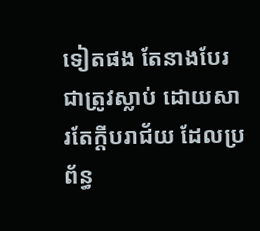ទៀតផង តែនាងបែរជាត្រូវស្លាប់ ដោយសារតែក្ដីបរាជ័យ ដែលប្រព័ន្ធ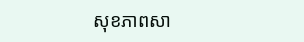សុខភាពសា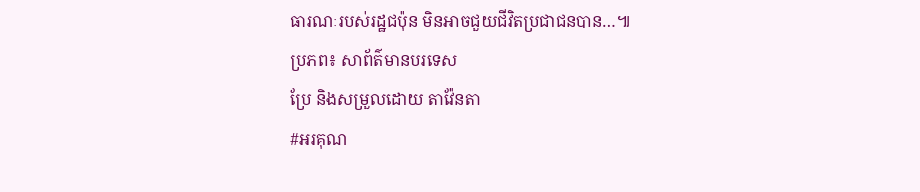ធារណៈរបស់រដ្ឋជប៉ុន មិនអាចជួយជីវិតប្រជាជនបាន…៕
ប្រភព៖ សាព័ត៌មានបរទេស
ប្រែ និងសម្រួលដោយ តាវ៉ែនតា
#អរគុណ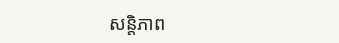សន្តិភាព